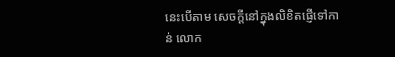នេះបើតាម សេចក្តីនៅក្នុងលិខិតផ្ញើទៅកាន់ លោក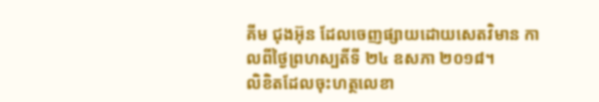គីម ជុងអ៊ុន ដែលចេញផ្សាយដោយសេតវិមាន កាលពីថ្ងៃព្រហស្បតិ៍ទី ២៤ ឧសភា ២០១៨។
លិខិតដែលចុះហត្ថលេខា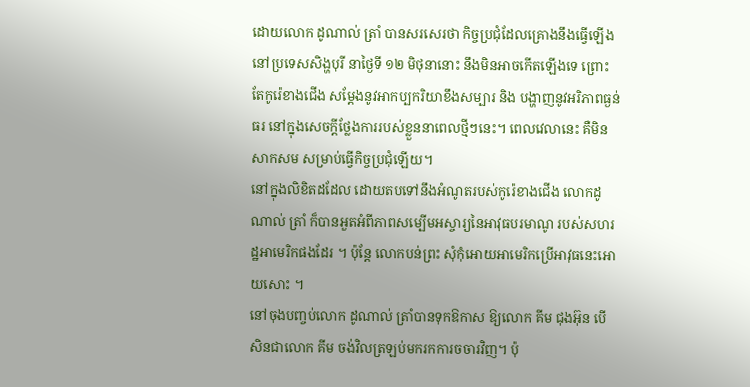ដោយលោក ដូណាល់ ត្រាំ បានសរសេរថា កិច្ចប្រជុំដែលគ្រោងនឹងធ្វើឡើងនៅប្រទេសសិង្ហបុរី នាថ្ងៃទី ១២ មិថុនានោះ នឹងមិនអាចកើតឡើងទេ ព្រោះតែកូរ៉េខាងជើង សម្តែងនូវអាកប្បករិយាខឹងសម្បារ និង បង្ហាញនូវអរិភាពធ្ងន់ធរ នៅក្នុងសេចក្តីថ្លែងការរបស់ខ្លួននាពេលថ្មីៗនេះ។ ពេលវេលានេះ គឺមិនសាកសម សម្រាប់ធ្វើកិច្ចប្រជុំឡើយ។
នៅក្នុងលិខិតដដែល ដោយតបទៅនឹងអំណូតរបស់កូរ៉េខាងជើង លោកដូណាល់ ត្រាំ ក៏បានអួតអំពីភាពសម្បើមអស្ចារ្យនៃអាវុធបរមាណូ របស់សហរដ្ឋអាមេរិកផងដែរ ។ ប៉ុន្តែ លោកបន់ព្រះ សុំកុំអោយអាមេរិកប្រើអាវុធនេះអោយសោះ ។
នៅចុងបញ្ចប់លោក ដូណាល់ ត្រាំបានទុកឱកាស ឱ្យលោក គីម ជុងអ៊ុន បើសិនជាលោក គីម ចង់វិលត្រឡប់មករកការចចារវិញ។ ប៉ុ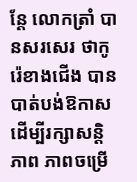ន្តែ លោកត្រាំ បានសរសេរ ថាកូរ៉េខាងជើង បានបាត់បង់ឱកាស ដើម្បីរក្សាសន្តិភាព ភាពចម្រើ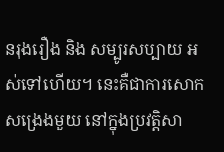នរុងរឿង និង សម្បូរសប្បាយ អស់ទៅហើយ។ នេះគឺជាការសោកសង្រេងមួយ នៅក្នុងប្រវត្តិសា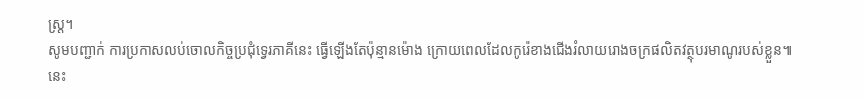ស្ត្រ។
សូមបញ្ជាក់ ការប្រកាសលប់ចោលកិច្ចប្រជុំទ្វេរភាគីនេះ ធ្វើឡើងតែប៉ុន្មានម៉ោង ក្រោយពេលដែលកូរ៉េខាងជើងរំលាយរោងចក្រផលិតវត្ថុបរមាណូរបស់ខ្លួន៕
នេះ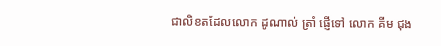ជាលិខតដែលលោក ដូណាល់ ត្រាំ ផ្ញើទៅ លោក គីម ជុង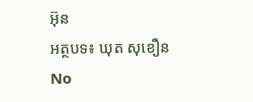អ៊ុន
អត្ថបទ៖ ឃុត សុខឿន
No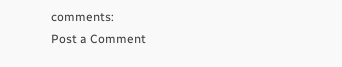comments:
Post a Comment